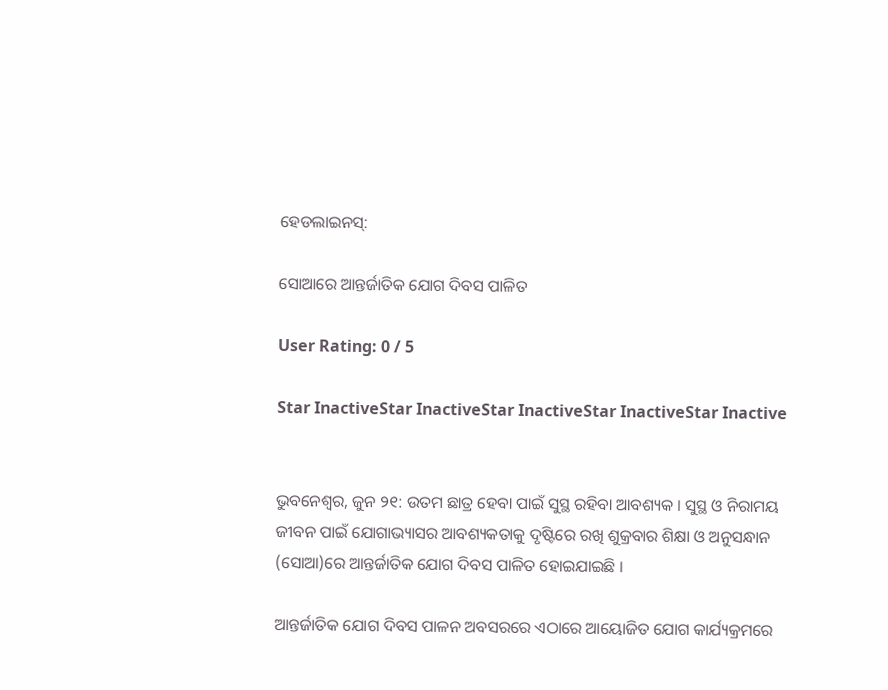ହେଡଲାଇନସ୍:

ସୋଆରେ ଆନ୍ତର୍ଜାତିକ ଯୋଗ ଦିବସ ପାଳିତ

User Rating: 0 / 5

Star InactiveStar InactiveStar InactiveStar InactiveStar Inactive


ଭୁବନେଶ୍ୱର, ଜୁନ ୨୧: ଉତମ ଛାତ୍ର ହେବା ପାଇଁ ସୁସ୍ଥ ରହିବା ଆବଶ୍ୟକ । ସୁସ୍ଥ ଓ ନିରାମୟ ଜୀବନ ପାଇଁ ଯୋଗାଭ୍ୟାସର ଆବଶ୍ୟକତାକୁ ଦୃଷ୍ଟିରେ ରଖି ଶୁକ୍ରବାର ଶିକ୍ଷା ଓ ଅନୁସନ୍ଧାନ (ସୋଆ)ରେ ଆନ୍ତର୍ଜାତିକ ଯୋଗ ଦିବସ ପାଳିତ ହୋଇଯାଇଛି ।

ଆନ୍ତର୍ଜାତିକ ଯୋଗ ଦିବସ ପାଳନ ଅବସରରେ ଏଠାରେ ଆୟୋଜିତ ଯୋଗ କାର୍ଯ୍ୟକ୍ରମରେ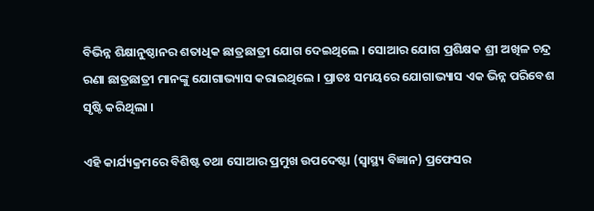ବିଭିନ୍ନ ଶିକ୍ଷାନୁଷ୍ଠାନର ଶତାଧିକ ଛାତ୍ରଛାତ୍ରୀ ଯୋଗ ଦେଇଥିଲେ । ସୋଆର ଯୋଗ ପ୍ରଶିକ୍ଷକ ଶ୍ରୀ ଅଖିଳ ଚନ୍ଦ୍ର ରଣା ଛାତ୍ରଛାତ୍ରୀ ମାନଙ୍କୁ ଯୋଗାଭ୍ୟାସ କରାଇଥିଲେ । ପ୍ରାତଃ ସମୟରେ ଯୋଗାଭ୍ୟାସ ଏକ ଭିନ୍ନ ପରିବେଶ ସୃଷ୍ଟି କରିଥିଲା ।

ଏହି କାର୍ଯ୍ୟକ୍ରମରେ ବିଶିଷ୍ଟ ତଥା ସୋଆର ପ୍ରମୁଖ ଉପଦେଷ୍ଟା (ସ୍ୱାସ୍ଥ୍ୟ ବିଜ୍ଞାନ) ପ୍ରଫେସର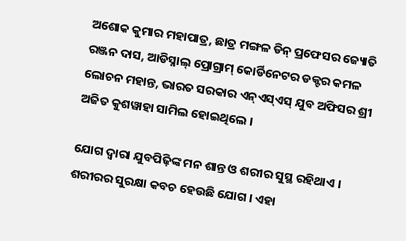ଅଶୋକ କୁମାର ମହାପାତ୍ର, ଛାତ୍ର ମଙ୍ଗଳ ଡିନ୍ ପ୍ରଫେସର ଜ୍ୟୋତି ରଞ୍ଜନ ଦାସ, ଆଡିସ୍ନାଲ୍ ପ୍ରୋଗ୍ରାମ୍ କୋର୍ଡିନେଟର ଡକ୍ଟର କମଳ ଲୋଚନ ମହାନ୍ତ, ଭାରତ ସରକାର ଏନ୍ଏସ୍ଏସ୍ ଯୁବ ଅଫିସର ଶ୍ରୀ ଅଜିତ କୁଶୱାହା ସାମିଲ ହୋଇଥିଲେ ।

ଯୋଗ ଦ୍ୱାରା ଯୁବପିଢ଼ିଙ୍କ ମନ ଶାନ୍ତ ଓ ଶରୀର ସୁସ୍ଥ ରହିଥାଏ । ଶରୀରର ସୁରକ୍ଷା କବଚ ହେଉଛି ଯୋଗ । ଏହା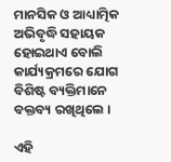ମାନସିକ ଓ ଆଧ୍ୟାତ୍ମିକ ଅଭିବୃଦ୍ଧି ସହାୟକ ହୋଇଥାଏ ବୋଲି କାର୍ଯ୍ୟକ୍ରମରେ ଯୋଗ ବିଶିଷ୍ଟ ବ୍ୟକ୍ତିମାନେ ବକ୍ତବ୍ୟ ରଖିଥିଲେ ।

ଏହି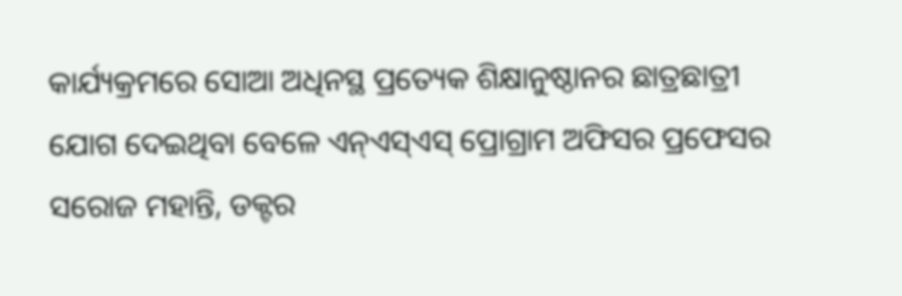କାର୍ଯ୍ୟକ୍ରମରେ ସୋଆ ଅଧିନସ୍ଥ ପ୍ରତ୍ୟେକ ଶିକ୍ଷାନୁଷ୍ଠାନର ଛାତ୍ରଛାତ୍ରୀ ଯୋଗ ଦେଇଥିବା ବେଳେ ଏନ୍ଏସ୍ଏସ୍ ପ୍ରୋଗ୍ରାମ ଅଫିସର ପ୍ରଫେସର ସରୋଜ ମହାନ୍ତି, ଡକ୍ଟର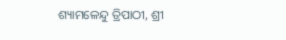ଶ୍ୟାମଳେନ୍ଦୁ ତ୍ରିପାଠୀ, ଶ୍ରୀ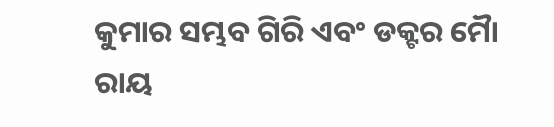କୁମାର ସମ୍ଭବ ଗିରି ଏବଂ ଡକ୍ଟର ମୋୖ ରାୟ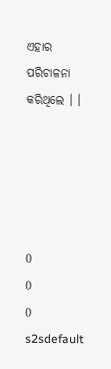ଏହାର ପରିଚାଳନା କରିଥିଲେ । ।





0
0
0
s2sdefault